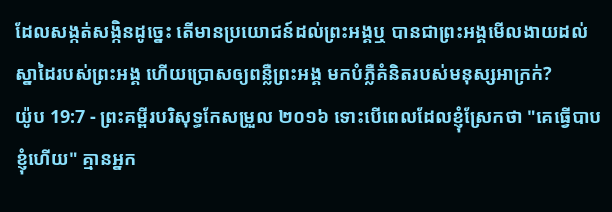ដែលសង្កត់សង្កិនដូច្នេះ តើមានប្រយោជន៍ដល់ព្រះអង្គឬ បានជាព្រះអង្គមើលងាយដល់ស្នាដៃរបស់ព្រះអង្គ ហើយប្រោសឲ្យពន្លឺព្រះអង្គ មកបំភ្លឺគំនិតរបស់មនុស្សអាក្រក់?
យ៉ូប 19:7 - ព្រះគម្ពីរបរិសុទ្ធកែសម្រួល ២០១៦ ទោះបើពេលដែលខ្ញុំស្រែកថា "គេធ្វើបាបខ្ញុំហើយ" គ្មានអ្នក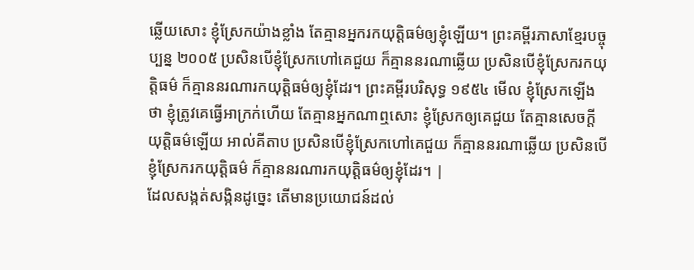ឆ្លើយសោះ ខ្ញុំស្រែកយ៉ាងខ្លាំង តែគ្មានអ្នករកយុត្តិធម៌ឲ្យខ្ញុំឡើយ។ ព្រះគម្ពីរភាសាខ្មែរបច្ចុប្បន្ន ២០០៥ ប្រសិនបើខ្ញុំស្រែកហៅគេជួយ ក៏គ្មាននរណាឆ្លើយ ប្រសិនបើខ្ញុំស្រែករកយុត្តិធម៌ ក៏គ្មាននរណារកយុត្តិធម៌ឲ្យខ្ញុំដែរ។ ព្រះគម្ពីរបរិសុទ្ធ ១៩៥៤ មើល ខ្ញុំស្រែកឡើងថា ខ្ញុំត្រូវគេធ្វើអាក្រក់ហើយ តែគ្មានអ្នកណាឮសោះ ខ្ញុំស្រែកឲ្យគេជួយ តែគ្មានសេចក្ដីយុត្តិធម៌ឡើយ អាល់គីតាប ប្រសិនបើខ្ញុំស្រែកហៅគេជួយ ក៏គ្មាននរណាឆ្លើយ ប្រសិនបើខ្ញុំស្រែករកយុត្តិធម៌ ក៏គ្មាននរណារកយុត្តិធម៌ឲ្យខ្ញុំដែរ។ |
ដែលសង្កត់សង្កិនដូច្នេះ តើមានប្រយោជន៍ដល់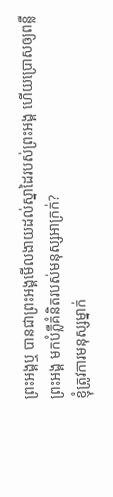ព្រះអង្គឬ បានជាព្រះអង្គមើលងាយដល់ស្នាដៃរបស់ព្រះអង្គ ហើយប្រោសឲ្យពន្លឺព្រះអង្គ មកបំភ្លឺគំនិតរបស់មនុស្សអាក្រក់?
ខ្ញុំត្រូវការមនុស្សម្នាក់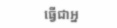ធ្វើជាអ្ន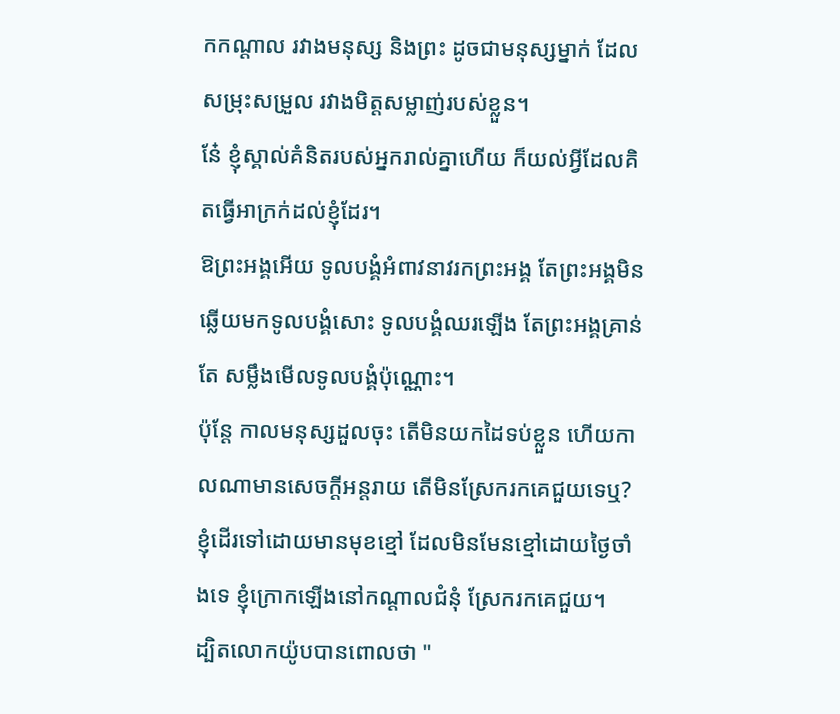កកណ្ដាល រវាងមនុស្ស និងព្រះ ដូចជាមនុស្សម្នាក់ ដែលសម្រុះសម្រួល រវាងមិត្តសម្លាញ់របស់ខ្លួន។
នែ៎ ខ្ញុំស្គាល់គំនិតរបស់អ្នករាល់គ្នាហើយ ក៏យល់អ្វីដែលគិតធ្វើអាក្រក់ដល់ខ្ញុំដែរ។
ឱព្រះអង្គអើយ ទូលបង្គំអំពាវនាវរកព្រះអង្គ តែព្រះអង្គមិនឆ្លើយមកទូលបង្គំសោះ ទូលបង្គំឈរឡើង តែព្រះអង្គគ្រាន់តែ សម្លឹងមើលទូលបង្គំប៉ុណ្ណោះ។
ប៉ុន្តែ កាលមនុស្សដួលចុះ តើមិនយកដៃទប់ខ្លួន ហើយកាលណាមានសេចក្ដីអន្តរាយ តើមិនស្រែករកគេជួយទេឬ?
ខ្ញុំដើរទៅដោយមានមុខខ្មៅ ដែលមិនមែនខ្មៅដោយថ្ងៃចាំងទេ ខ្ញុំក្រោកឡើងនៅកណ្ដាលជំនុំ ស្រែករកគេជួយ។
ដ្បិតលោកយ៉ូបបានពោលថា "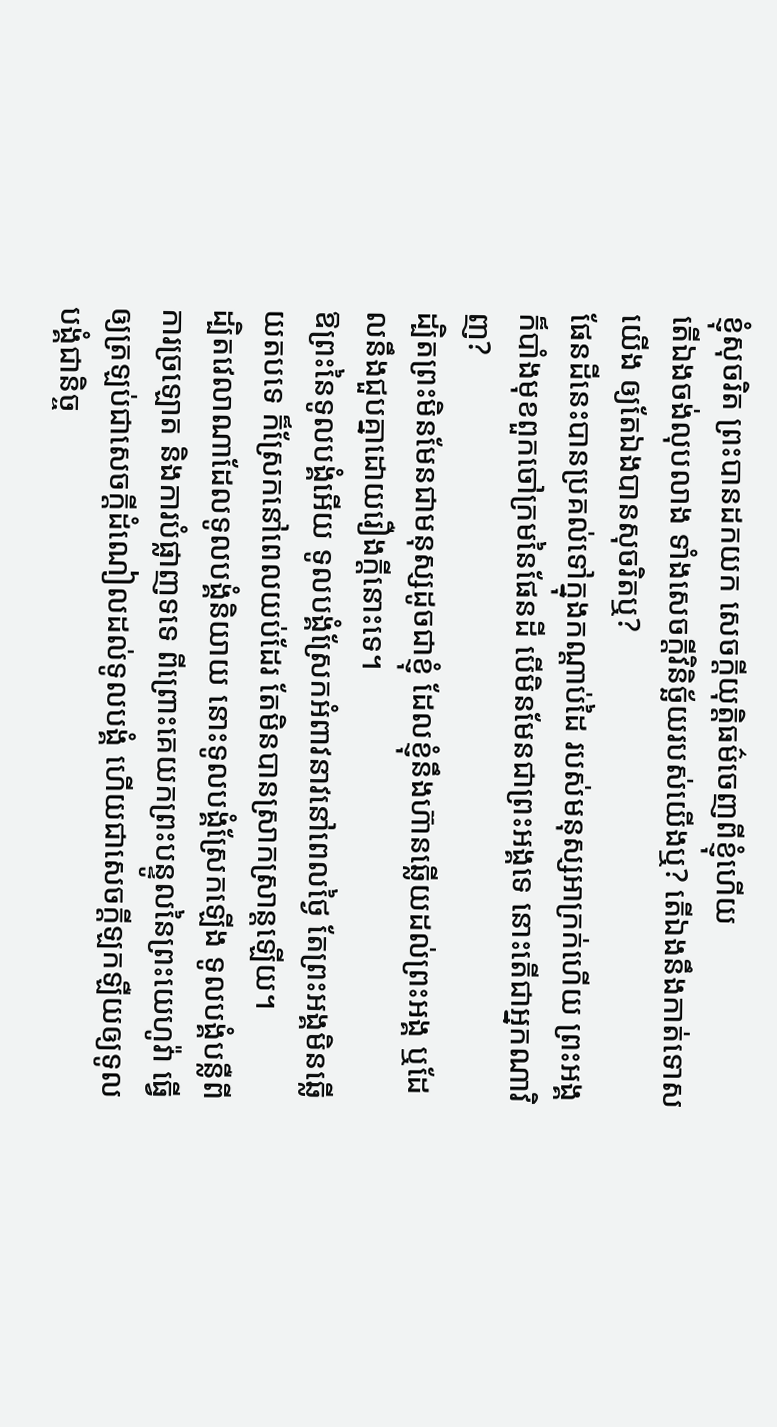ខ្ញុំសុចរិត ព្រះបានដកយក សេចក្ដីយុត្តិធម៌ចេញពីខ្ញុំហើយ
តើឯងចង់លុបលាង ទាំងសេចក្ដីវិនិច្ឆ័យរបស់យើងឬ? តើឯងនឹងកាត់ទោសយើង ឲ្យតែឯងបានសុចរិតឬ?
ផែនដីនេះបានប្រគល់ទៅក្នុងកណ្ដាប់ដៃ របស់មនុស្សអាក្រក់ហើយ ព្រះអង្គក៏បាំងមុខពួកចៅក្រមនៃផែនដី បើមិនមែនជាព្រះអង្គទេ នោះតើជាអ្នកណាវិញ?
ដ្បិតព្រះមិនមែនជាមនុស្សដូចជាខ្ញុំ ដែលខ្ញុំនឹងហ៊ានឆ្លើយដល់ព្រះអង្គ ឬដែលនឹងជួបគ្នាដោយរឿងក្តីនោះទេ។
ឱព្រះនៃទូលបង្គំអើយ ទូលបង្គំស្រែកអំពាវនាវនៅពេលថ្ងៃ តែព្រះអង្គមិនឆ្លើយតបទេ ក៏ស្រែកនៅពេលយប់ដែរ តែមិនបានស្រាកស្រាន្តឡើយ។
ដ្បិតវេលាណាដែលទូលបង្គំនិយាយ នោះទូលបង្គំស្រែកឡើង ទូលបង្គំបន្លឺពីការច្រឡោត និងការបំផ្លាញទទេ ពីព្រោះគេយកព្រះបន្ទូលនៃព្រះយេហូវ៉ា ធ្វើឲ្យត្រឡប់ជាសេចក្ដីដំណៀលដល់ទូលបង្គំ ហើយជាសេចក្ដីឡកឡឺយឲ្យទូលបង្គំជានិច្ច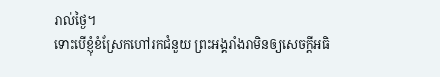រាល់ថ្ងៃ។
ទោះបើខ្ញុំខំស្រែកហៅរកជំនួយ ព្រះអង្គរាំងរាមិនឲ្យសេចក្ដីអធិ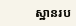ស្ឋានរប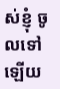ស់ខ្ញុំ ចូលទៅឡើយ